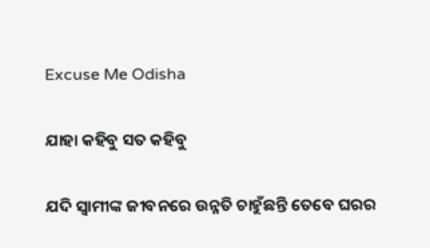Excuse Me Odisha

ଯାହା କହିବୁ ସତ କହିବୁ

ଯଦି ସ୍ୱାମୀଙ୍କ ଜୀବନରେ ଉନ୍ନତି ଚାହୁଁଛନ୍ତି ତେବେ ଘରର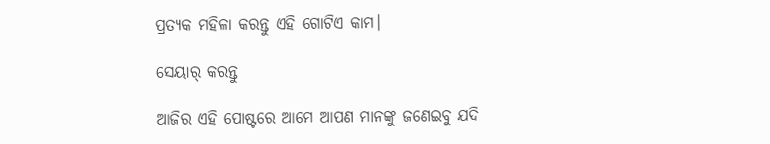ପ୍ରତ୍ୟକ ମହିଳା କରନ୍ତୁ ଏହି ଗୋଟିଏ କାମ।

ସେୟାର୍ କରନ୍ତୁ

ଆଜିର ଏହି ପୋଷ୍ଟରେ ଆମେ ଆପଣ ମାନଙ୍କୁ ଜଣେଇବୁ ଯଦି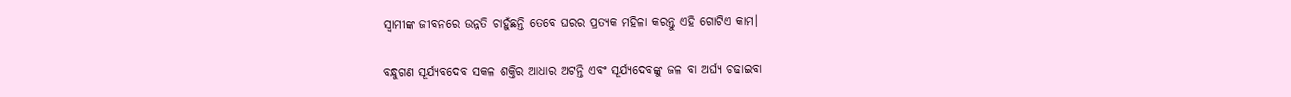ସ୍ୱାମୀଙ୍କ ଜୀବନରେ ଉନ୍ନତି ଚାହୁଁଛନ୍ତି ତେବେ ଘରର ପ୍ରତ୍ୟକ ମହିଳା କରନ୍ତୁ ଏହି ଗୋଟିଏ କାମ।

ବନ୍ଧୁଗଣ ସୂର୍ଯ୍ୟବଦେବ ସକଳ ଶକ୍ତିର ଆଧାର ଅଟନ୍ତି ଏବଂ ସୂର୍ଯ୍ୟଦେବଙ୍କୁ ଜଳ ବା ଅର୍ଘ୍ୟ ଚଢାଇବା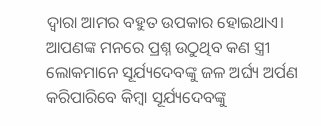ଦ୍ୱାରା ଆମର ବହୁତ ଉପକାର ହୋଇଥାଏ। ଆପଣଙ୍କ ମନରେ ପ୍ରଶ୍ନ ଉଠୁଥିବ କଣ ସ୍ତ୍ରୀ ଲୋକମାନେ ସୂର୍ଯ୍ୟଦେବଙ୍କୁ ଜଳ ଅର୍ଘ୍ୟ ଅର୍ପଣ କରିପାରିବେ କିମ୍ବା ସୂର୍ଯ୍ୟଦେବଙ୍କୁ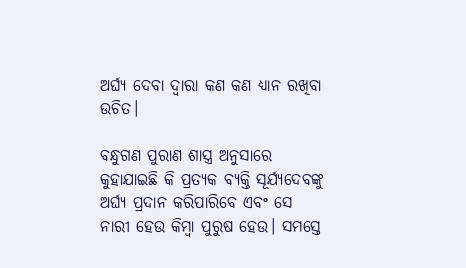ଅର୍ଘ୍ୟ ଦେବା ଦ୍ୱାରା କଣ କଣ ଧ୍ୟାନ ରଖିବା ଉଚିତ।

ବନ୍ଧୁଗଣ ପୁରାଣ ଶାସ୍ତ୍ର ଅନୁସାରେ କୁହାଯାଇଛି କି ପ୍ରତ୍ୟକ ବ୍ୟକ୍ତି ସୂର୍ଯ୍ୟଦେବଙ୍କୁ ଅର୍ଘ୍ୟ ପ୍ରଦାନ କରିପାରିବେ ଏବଂ ସେ ନାରୀ ହେଉ କିମ୍ବା ପୁରୁଷ ହେଉ। ସମସ୍ତେ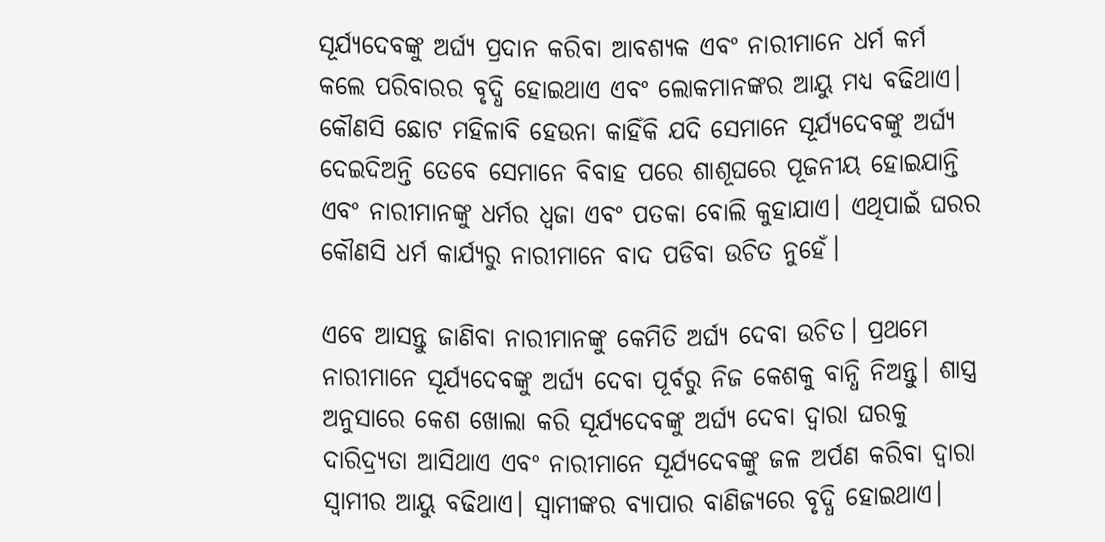ସୂର୍ଯ୍ୟଦେବଙ୍କୁ ଅର୍ଘ୍ୟ ପ୍ରଦାନ କରିବା ଆବଶ୍ୟକ ଏବଂ ନାରୀମାନେ ଧର୍ମ କର୍ମ କଲେ ପରିବାରର ବୃଦ୍ଧି ହୋଇଥାଏ ଏବଂ ଲୋକମାନଙ୍କର ଆୟୁ ମଧ୍ୟ ବଢିଥାଏ। କୌଣସି ଛୋଟ ମହିଳାବି ହେଉନା କାହିଁକି ଯଦି ସେମାନେ ସୂର୍ଯ୍ୟଦେବଙ୍କୁ ଅର୍ଘ୍ୟ ଦେଇଦିଅନ୍ତି ତେବେ ସେମାନେ ବିବାହ ପରେ ଶାଶୂଘରେ ପୂଜନୀୟ ହୋଇଯାନ୍ତି ଏବଂ ନାରୀମାନଙ୍କୁ ଧର୍ମର ଧ୍ଵଜା ଏବଂ ପତକା ବୋଲି କୁହାଯାଏ। ଏଥିପାଇଁ ଘରର କୌଣସି ଧର୍ମ କାର୍ଯ୍ୟରୁ ନାରୀମାନେ ବାଦ ପଡିବା ଉଚିତ ନୁହେଁ।

ଏବେ ଆସନ୍ତୁ ଜାଣିବା ନାରୀମାନଙ୍କୁ କେମିତି ଅର୍ଘ୍ୟ ଦେବା ଉଚିତ। ପ୍ରଥମେ ନାରୀମାନେ ସୂର୍ଯ୍ୟଦେବଙ୍କୁ ଅର୍ଘ୍ୟ ଦେବା ପୂର୍ବରୁ ନିଜ କେଶକୁ ବାନ୍ଧି ନିଅନ୍ତୁ। ଶାସ୍ତ୍ର ଅନୁସାରେ କେଶ ଖୋଲା କରି ସୂର୍ଯ୍ୟଦେବଙ୍କୁ ଅର୍ଘ୍ୟ ଦେବା ଦ୍ୱାରା ଘରକୁ ଦାରିଦ୍ର୍ୟତା ଆସିଥାଏ ଏବଂ ନାରୀମାନେ ସୂର୍ଯ୍ୟଦେବଙ୍କୁ ଜଳ ଅର୍ପଣ କରିବା ଦ୍ୱାରା ସ୍ୱାମୀର ଆୟୁ ବଢିଥାଏ। ସ୍ୱାମୀଙ୍କର ବ୍ୟାପାର ବାଣିଜ୍ୟରେ ବୃଦ୍ଧି ହୋଇଥାଏ।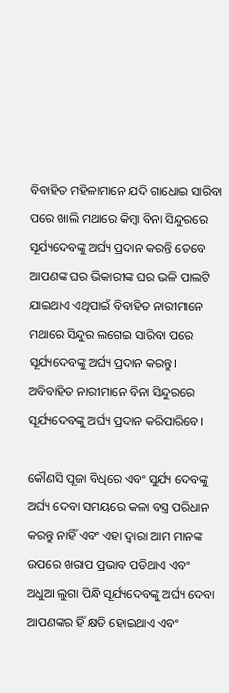ବିବାହିତ ମହିଳାମାନେ ଯଦି ଗାଧୋଇ ସାରିବା ପରେ ଖାଲି ମଥାରେ କିମ୍ବା ବିନା ସିନ୍ଦୁରରେ ସୂର୍ଯ୍ୟଦେବଙ୍କୁ ଅର୍ଘ୍ୟ ପ୍ରଦାନ କରନ୍ତି ତେବେ ଆପଣଙ୍କ ଘର ଭିକାରୀଙ୍କ ଘର ଭଳି ପାଲଟି ଯାଇଥାଏ ଏଥିପାଇଁ ବିବାହିତ ନାରୀମାନେ ମଥାରେ ସିନ୍ଦୁର ଲଗେଇ ସାରିବା ପରେ ସୂର୍ଯ୍ୟଦେବଙ୍କୁ ଅର୍ଘ୍ୟ ପ୍ରଦାନ କରନ୍ତୁ। ଅବିବାହିତ ନାରୀମାନେ ବିନା ସିନ୍ଦୁରରେ ସୂର୍ଯ୍ୟଦେବଙ୍କୁ ଅର୍ଘ୍ୟ ପ୍ରଦାନ କରିପାରିବେ।

କୌଣସି ପୂଜା ବିଧିରେ ଏବଂ ସୁର୍ଯ୍ୟ ଦେବଙ୍କୁ ଅର୍ଘ୍ୟ ଦେବା ସମୟରେ କଳା ବସ୍ତ୍ର ପରିଧାନ କରନ୍ତୁ ନାହିଁ ଏବଂ ଏହା ଦ୍ବାରା ଆମ ମାନଙ୍କ ଉପରେ ଖରାପ ପ୍ରଭାବ ପଡିଥାଏ ଏବଂ ଅଧୁଆ ଲୁଗା ପିନ୍ଧି ସୂର୍ଯ୍ୟଦେବଙ୍କୁ ଅର୍ଘ୍ୟ ଦେବା ଆପଣଙ୍କର ହିଁ କ୍ଷତି ହୋଇଥାଏ ଏବଂ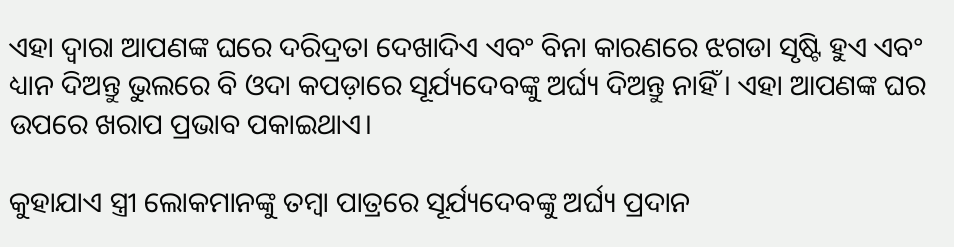ଏହା ଦ୍ବାରା ଆପଣଙ୍କ ଘରେ ଦରିଦ୍ରତା ଦେଖାଦିଏ ଏବଂ ବିନା କାରଣରେ ଝଗଡା ସୃଷ୍ଟି ହୁଏ ଏବଂ ଧ୍ୟାନ ଦିଅନ୍ତୁ ଭୁଲରେ ବି ଓଦା କପଡ଼ାରେ ସୂର୍ଯ୍ୟଦେବଙ୍କୁ ଅର୍ଘ୍ୟ ଦିଅନ୍ତୁ ନାହିଁ। ଏହା ଆପଣଙ୍କ ଘର ଉପରେ ଖରାପ ପ୍ରଭାବ ପକାଇଥାଏ।

କୁହାଯାଏ ସ୍ତ୍ରୀ ଲୋକମାନଙ୍କୁ ତମ୍ବା ପାତ୍ରରେ ସୂର୍ଯ୍ୟଦେବଙ୍କୁ ଅର୍ଘ୍ୟ ପ୍ରଦାନ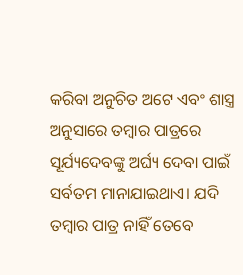କରିବା ଅନୁଚିତ ଅଟେ ଏବଂ ଶାସ୍ତ୍ର ଅନୁସାରେ ତମ୍ବାର ପାତ୍ରରେ ସୂର୍ଯ୍ୟଦେବଙ୍କୁ ଅର୍ଘ୍ୟ ଦେବା ପାଇଁ ସର୍ବତମ ମାନାଯାଇଥାଏ। ଯଦି ତମ୍ବାର ପାତ୍ର ନାହିଁ ତେବେ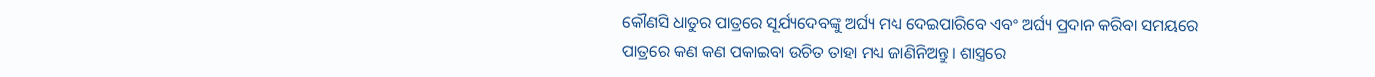କୌଣସି ଧାତୁର ପାତ୍ରରେ ସୂର୍ଯ୍ୟଦେବଙ୍କୁ ଅର୍ଘ୍ୟ ମଧ୍ୟ ଦେଇପାରିବେ ଏବଂ ଅର୍ଘ୍ୟ ପ୍ରଦାନ କରିବା ସମୟରେ ପାତ୍ରରେ କଣ କଣ ପକାଇବା ଉଚିତ ତାହା ମଧ୍ୟ ଜାଣିନିଅନ୍ତୁ। ଶାସ୍ତ୍ରରେ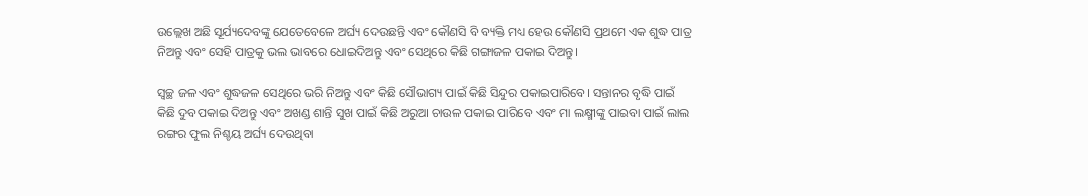ଉଲ୍ଲେଖ ଅଛି ସୂର୍ଯ୍ୟଦେବଙ୍କୁ ଯେତେବେଳେ ଅର୍ଘ୍ୟ ଦେଉଛନ୍ତି ଏବଂ କୌଣସି ବି ବ୍ୟକ୍ତି ମଧ୍ୟ ହେଉ କୌଣସି ପ୍ରଥମେ ଏକ ଶୁଦ୍ଧ ପାତ୍ର ନିଅନ୍ତୁ ଏବଂ ସେହି ପାତ୍ରକୁ ଭଲ ଭାବରେ ଧୋଇଦିଅନ୍ତୁ ଏବଂ ସେଥିରେ କିଛି ଗଙ୍ଗାଜଳ ପକାଇ ଦିଅନ୍ତୁ।

ସ୍ୱଚ୍ଛ ଜଳ ଏବଂ ଶୁଦ୍ଧଜଳ ସେଥିରେ ଭରି ନିଅନ୍ତୁ ଏବଂ କିଛି ସୌଭାଗ୍ୟ ପାଇଁ କିଛି ସିନ୍ଦୁର ପକାଇପାରିବେ। ସନ୍ତାନର ବୃଦ୍ଧି ପାଇଁ କିଛି ଦୁବ ପକାଇ ଦିଅନ୍ତୁ ଏବଂ ଅଖଣ୍ଡ ଶାନ୍ତି ସୁଖ ପାଇଁ କିଛି ଅରୁଆ ଚାଉଳ ପକାଇ ପାରିବେ ଏବଂ ମା ଲକ୍ଷ୍ମୀଙ୍କୁ ପାଇବା ପାଇଁ ଲାଲ ରଙ୍ଗର ଫୁଲ ନିଶ୍ଚୟ ଅର୍ଘ୍ୟ ଦେଉଥିବା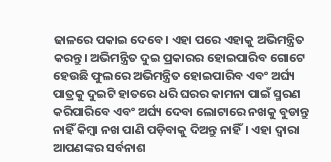ଢାଳରେ ପକାଇ ଦେବେ। ଏହା ପରେ ଏହାକୁ ଅଭିମନ୍ତ୍ରିତ କରନ୍ତୁ। ଅଭିମନ୍ତ୍ରିତ ଦୁଇ ପ୍ରକାରର ହୋଇପାରିବ ଗୋଟେ ହେଉଛି ଫୁଲରେ ଅଭିମନ୍ତ୍ରିତ ହୋଇପାରିବ ଏବଂ ଅର୍ଘ୍ୟ ପାତ୍ରକୁ ଦୁଇଟି ହାତରେ ଧରି ଘରର କାମନା ପାଇଁ ସ୍ମରଣ କରିପାରିବେ ଏବଂ ଅର୍ଘ୍ୟ ଦେବା ଲୋଟାରେ ନଖକୁ ବୁଡାନ୍ତୁ ନାହିଁ କିମ୍ବା ନଖ ପାଣି ପଡ଼ିବାକୁ ଦିଅନ୍ତୁ ନାହିଁ। ଏହା ଦ୍ବାରା ଆପଣଙ୍କର ସର୍ବନାଶ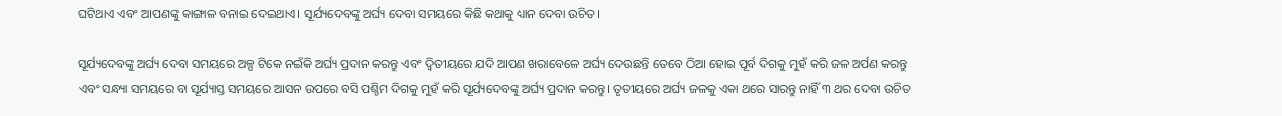ଘଟିଥାଏ ଏବଂ ଆପଣଙ୍କୁ କାଙ୍ଗାଳ ବନାଇ ଦେଇଥାଏ। ସୂର୍ଯ୍ୟଦେବଙ୍କୁ ଅର୍ଘ୍ୟ ଦେବା ସମୟରେ କିଛି କଥାକୁ ଧ୍ୟାନ ଦେବା ଉଚିତ।

ସୂର୍ଯ୍ୟଦେବଙ୍କୁ ଅର୍ଘ୍ୟ ଦେବା ସମୟରେ ଅଳ୍ପ ଟିକେ ନଇଁକି ଅର୍ଘ୍ୟ ପ୍ରଦାନ କରନ୍ତୁ ଏବଂ ଦ୍ୱିତୀୟରେ ଯଦି ଆପଣ ଖରାବେଳେ ଅର୍ଘ୍ୟ ଦେଉଛନ୍ତି ତେବେ ଠିଆ ହୋଇ ପୂର୍ବ ଦିଗକୁ ମୁହଁ କରି ଜଳ ଅର୍ପଣ କରନ୍ତୁ ଏବଂ ସନ୍ଧ୍ୟା ସମୟରେ ବା ସୂର୍ଯ୍ୟାସ୍ତ ସମୟରେ ଆସନ ଉପରେ ବସି ପଶ୍ଚିମ ଦିଗକୁ ମୁହଁ କରି ସୂର୍ଯ୍ୟଦେବଙ୍କୁ ଅର୍ଘ୍ୟ ପ୍ରଦାନ କରନ୍ତୁ। ତୃତୀୟରେ ଅର୍ଘ୍ୟ ଜଳକୁ ଏକା ଥରେ ସାରନ୍ତୁ ନାହିଁ ୩ ଥର ଦେବା ଉଚିତ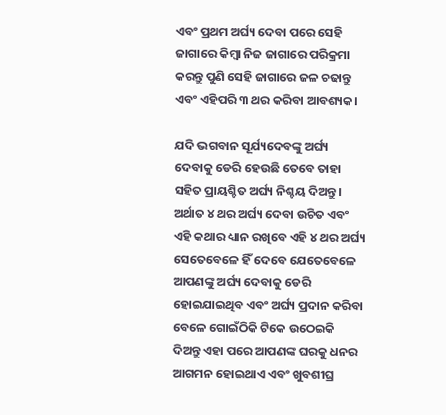ଏବଂ ପ୍ରଥମ ଅର୍ଘ୍ୟ ଦେବା ପରେ ସେହି ଜାଗାରେ କିମ୍ବା ନିଜ ଜାଗାରେ ପରିକ୍ରମା କରନ୍ତୁ ପୁଣି ସେହି ଜାଗାରେ ଜଳ ଚଢାନ୍ତୁ ଏବଂ ଏହିପରି ୩ ଥର କରିବା ଆବଶ୍ୟକ।

ଯଦି ଭଗବାନ ସୂର୍ଯ୍ୟଦେବଙ୍କୁ ଅର୍ଘ୍ୟ ଦେବାକୁ ଡେରି ହେଉଛି ତେବେ ତାହା ସହିତ ପ୍ରାୟଶ୍ଚିତ ଅର୍ଘ୍ୟ ନିଶ୍ଚୟ ଦିଅନ୍ତୁ। ଅର୍ଥାତ ୪ ଥର ଅର୍ଘ୍ୟ ଦେବା ଉଚିତ ଏବଂ ଏହି କଥାର ଧ୍ୟାନ ରଖିବେ ଏହି ୪ ଥର ଅର୍ଘ୍ୟ ସେତେବେଳେ ହିଁ ଦେବେ ଯେତେବେଳେ ଆପଣଙ୍କୁ ଅର୍ଘ୍ୟ ଦେବାକୁ ଡେରି ହୋଇଯାଇଥିବ ଏବଂ ଅର୍ଘ୍ୟ ପ୍ରଦାନ କରିବା ବେଳେ ଗୋଇଁଠିକି ଟିକେ ଉଠେଇକି ଦିଅନ୍ତୁ ଏହା ପରେ ଆପଣଙ୍କ ଘରକୁ ଧନର ଆଗମନ ହୋଇଥାଏ ଏବଂ ଖୁବଶୀଘ୍ର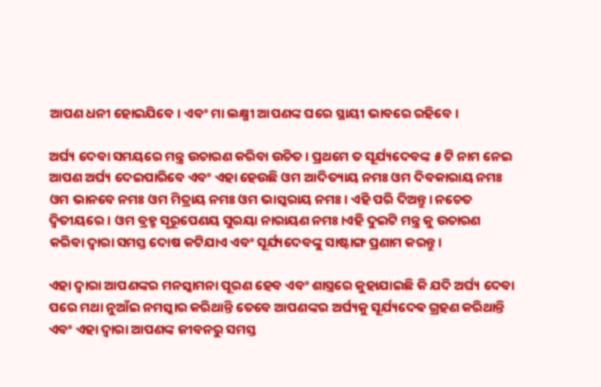ଆପଣ ଧନୀ ହୋଇଯିବେ। ଏବଂ ମା ଲକ୍ଷ୍ମୀ ଆପଣଙ୍କ ଘରେ ସ୍ଥାୟୀ ଭାବରେ ରହିବେ।

ଅର୍ଘ୍ୟ ଦେବା ସମୟରେ ମନ୍ତ୍ର ଉଚାରଣ କରିବା ଉଚିତ। ପ୍ରଥମେ ତ ସୂର୍ଯ୍ୟଦେବଙ୍କ ୫ ଟି ନାମ ନେଇ ଆପଣ ଅର୍ଘ୍ୟ ଦେଇପାରିବେ ଏବଂ ଏହା ହେଉଛି ଓମ ଆଦିତ୍ୟାୟ ନମଃ ଓମ ଦିବକାରାୟ ନମଃ ଓମ ଭାନବେ ନମଃ ଓମ ମିତ୍ରାୟ ନମଃ ଓମ ଭାସ୍କରାୟ ନମଃ। ଏହି ପରି ଦିଅନ୍ତୁ। ନଚେତ ଦ୍ଵିତୀୟରେ। ଓମ ବ୍ରହ୍ମ ସୃରୂପେଣୟ ସୁରୟା ନାରାୟଣ ନମଃ।ଏହି ଦୁଇଟି ମନ୍ତ୍ର କୁ ଉଚାରଣ କରିବା ଦ୍ୱାରା ସମସ୍ତ ଦୋଷ କଟିଯାଏ ଏବଂ ସୂର୍ଯ୍ୟଦେବଙ୍କୁ ସାଷ୍ଟାଙ୍ଗ ପ୍ରଣାମ କରନ୍ତୁ।

ଏହା ଦ୍ବାରା ଆପଣଙ୍କର ମନସ୍କାମନା ପୂରଣ ହେବ ଏବଂ ଶାସ୍ତ୍ରରେ କୁହାଯାଇଛି କି ଯଦି ଅର୍ଘ୍ୟ ଦେବା ପରେ ମଥା ନୁଆଁଇ ନମସ୍କାର କରିଥାନ୍ତି ତେବେ ଆପଣଙ୍କର ଅର୍ଘ୍ୟକୁ ସୂର୍ଯ୍ୟଦେଵ ଗ୍ରହଣ କରିଥାନ୍ତି ଏବଂ ଏହା ଦ୍ବାରା ଆପଣଙ୍କ ଜୀବନରୁ ସମସ୍ତ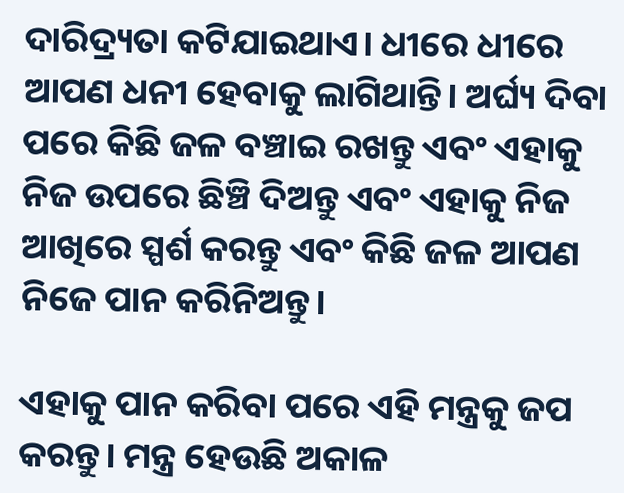ଦାରିଦ୍ର୍ୟତା କଟିଯାଇଥାଏ। ଧୀରେ ଧୀରେ ଆପଣ ଧନୀ ହେବାକୁ ଲାଗିଥାନ୍ତି। ଅର୍ଘ୍ୟ ଦିବା ପରେ କିଛି ଜଳ ବଞ୍ଚାଇ ରଖନ୍ତୁ ଏବଂ ଏହାକୁ ନିଜ ଉପରେ ଛିଞ୍ଚି ଦିଅନ୍ତୁ ଏବଂ ଏହାକୁ ନିଜ ଆଖିରେ ସ୍ପର୍ଶ କରନ୍ତୁ ଏବଂ କିଛି ଜଳ ଆପଣ ନିଜେ ପାନ କରିନିଅନ୍ତୁ।

ଏହାକୁ ପାନ କରିବା ପରେ ଏହି ମନ୍ତ୍ରକୁ ଜପ କରନ୍ତୁ। ମନ୍ତ୍ର ହେଉଛି ଅକାଳ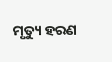ମୃତ୍ୟୁ ହରଣ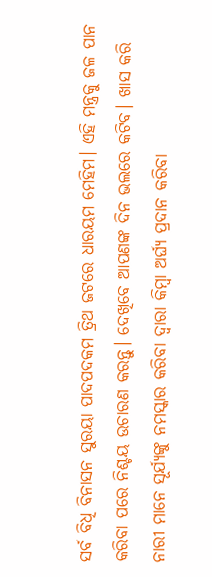ସର୍ବ ବିଧି ବିନାସନ ସୁରୟା ପାଦପଦକମ ତ୍ରିଥ ଜଟରେ ଧାରୟମ ମେହିମ। ଏହି ମନ୍ତ୍ରକୁ ଜଳ ପାନ କରିବା ପରେ ନିଶ୍ଚୟ ଉଚାରଣ କରନ୍ତୁ। ଦେଖିବେ ଆପଣଙ୍କ ଦିନ ଭଲରେ କଟିବ। ଖାସ କରି ନାରୀ ମାନେ ସୂର୍ଯ୍ୟଙ୍କୁ ନମସ୍କାର କରିବା ଦ୍ୱାରା କିମ୍ବା ଅର୍ଘ୍ୟ ପ୍ରଦାନ କରିବା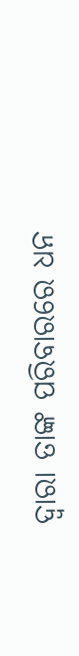ଦ୍ବାରା ତାଙ୍କ ପରିବାରରେ ଧନ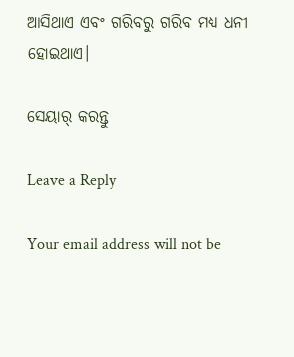ଆସିଥାଏ ଏବଂ ଗରିବରୁ ଗରିବ ମଧ୍ୟ ଧନୀ ହୋଇଥାଏ।

ସେୟାର୍ କରନ୍ତୁ

Leave a Reply

Your email address will not be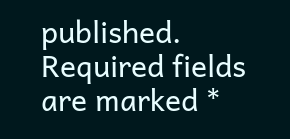published. Required fields are marked *